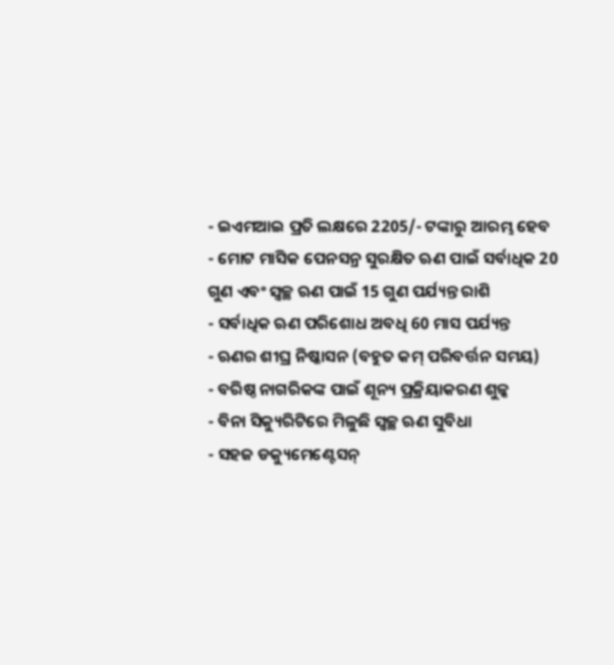- ଇଏମଆଇ ପ୍ରତି ଲକ୍ଷରେ 2205/- ଟଙ୍କାରୁ ଆରମ୍ଭ ହେବ
- ମୋଟ ମାସିକ ପେନସନ୍ର ସୁରକ୍ଷିତ ଋଣ ପାଇଁ ସର୍ବାଧିକ 20 ଗୁଣ ଏବଂ ସ୍ୱଚ୍ଛ ଋଣ ପାଇଁ 15 ଗୁଣ ପର୍ଯ୍ୟନ୍ତ ରାଶି
- ସର୍ବାଧିକ ଋଣ ପରିଶୋଧ ଅବଧି 60 ମାସ ପର୍ଯ୍ୟନ୍ତ
- ଋଣର ଶୀଘ୍ର ନିଷ୍କାସନ (ବହୁତ କମ୍ ପରିବର୍ତ୍ତନ ସମୟ)
- ବରିଷ୍ଠ ନାଗରିକଙ୍କ ପାଇଁ ଶୂନ୍ୟ ପ୍ରକ୍ରିୟାକରଣ ଶୁଳ୍କ
- ବିନା ସିକ୍ୟୁରିଟିରେ ମିଳୁଛି ସ୍ୱଚ୍ଛ ଋଣ ସୁବିଧା
- ସହଜ ଡକ୍ୟୁମେଣ୍ଟେସନ୍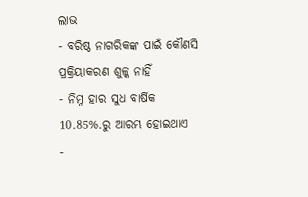ଲାଭ
- ବରିଷ୍ଠ ନାଗରିକଙ୍କ ପାଇଁ କୌଣସି ପ୍ରକ୍ରିୟାକରଣ ଶୁଳ୍କ ନାହିଁ
- ନିମ୍ନ ହାର ସୁଧ ବାର୍ଷିକ 10.85%.ରୁ ଆରମ୍ଭ ହୋଇଥାଏ
-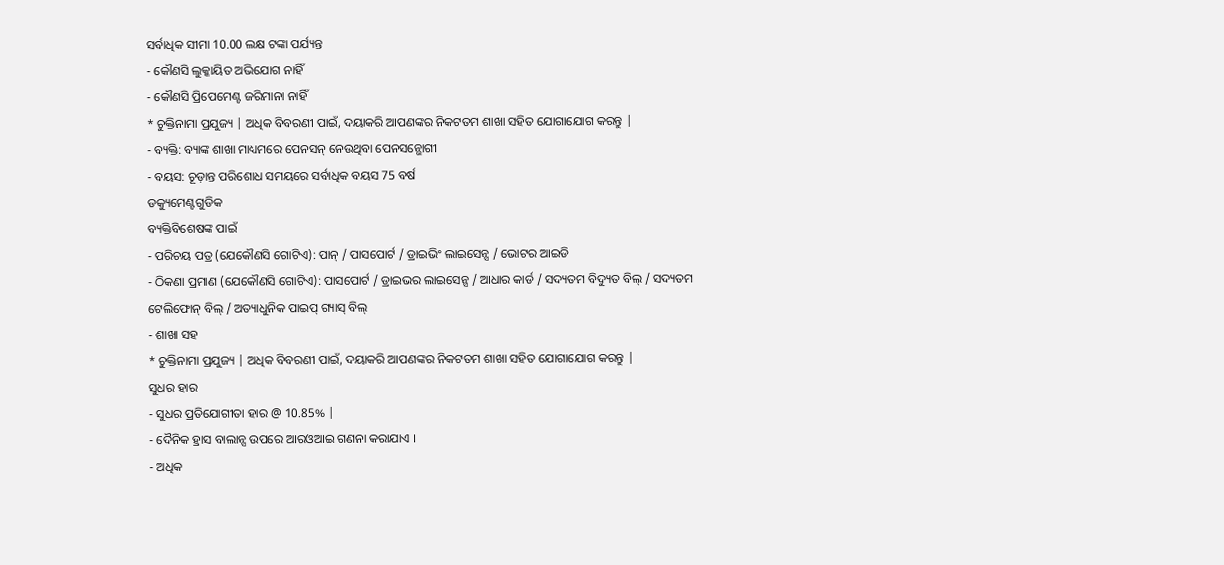ସର୍ବାଧିକ ସୀମା 10.00 ଲକ୍ଷ ଟଙ୍କା ପର୍ଯ୍ୟନ୍ତ
- କୌଣସି ଲୁକ୍କାୟିତ ଅଭିଯୋଗ ନାହିଁ
- କୌଣସି ପ୍ରିପେମେଣ୍ଟ ଜରିମାନା ନାହିଁ
* ଚୁକ୍ତିନାମା ପ୍ରଯୁଜ୍ୟ | ଅଧିକ ବିବରଣୀ ପାଇଁ, ଦୟାକରି ଆପଣଙ୍କର ନିକଟତମ ଶାଖା ସହିତ ଯୋଗାଯୋଗ କରନ୍ତୁ |
- ବ୍ୟକ୍ତି: ବ୍ୟାଙ୍କ ଶାଖା ମାଧ୍ୟମରେ ପେନସନ୍ ନେଉଥିବା ପେନସନ୍ଭୋଗୀ
- ବୟସ: ଚୂଡ଼ାନ୍ତ ପରିଶୋଧ ସମୟରେ ସର୍ବାଧିକ ବୟସ 75 ବର୍ଷ
ଡକ୍ୟୁମେଣ୍ଟଗୁଡିକ
ବ୍ୟକ୍ତିବିଶେଷଙ୍କ ପାଇଁ
- ପରିଚୟ ପତ୍ର (ଯେକୌଣସି ଗୋଟିଏ): ପାନ୍ / ପାସପୋର୍ଟ / ଡ୍ରାଇଭିଂ ଲାଇସେନ୍ସ / ଭୋଟର ଆଇଡି
- ଠିକଣା ପ୍ରମାଣ (ଯେକୌଣସି ଗୋଟିଏ): ପାସପୋର୍ଟ / ଡ୍ରାଇଭର ଲାଇସେନ୍ସ / ଆଧାର କାର୍ଡ / ସଦ୍ୟତମ ବିଦ୍ୟୁତ ବିଲ୍ / ସଦ୍ୟତମ ଟେଲିଫୋନ୍ ବିଲ୍ / ଅତ୍ୟାଧୁନିକ ପାଇପ୍ ଗ୍ୟାସ୍ ବିଲ୍
- ଶାଖା ସହ
* ଚୁକ୍ତିନାମା ପ୍ରଯୁଜ୍ୟ | ଅଧିକ ବିବରଣୀ ପାଇଁ, ଦୟାକରି ଆପଣଙ୍କର ନିକଟତମ ଶାଖା ସହିତ ଯୋଗାଯୋଗ କରନ୍ତୁ |
ସୁଧର ହାର
- ସୁଧର ପ୍ରତିଯୋଗୀତା ହାର @ 10.85% |
- ଦୈନିକ ହ୍ରାସ ବାଲାନ୍ସ ଉପରେ ଆରଓଆଇ ଗଣନା କରାଯାଏ ।
- ଅଧିକ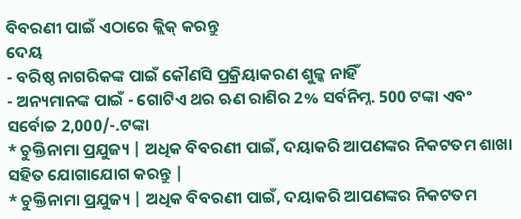ବିବରଣୀ ପାଇଁ ଏଠାରେ କ୍ଲିକ୍ କରନ୍ତୁ
ଦେୟ
- ବରିଷ୍ଠ ନାଗରିକଙ୍କ ପାଇଁ କୌଣସି ପ୍ରକ୍ରିୟାକରଣ ଶୁଳ୍କ ନାହିଁ
- ଅନ୍ୟମାନଙ୍କ ପାଇଁ - ଗୋଟିଏ ଥର ଋଣ ରାଶିର 2% ସର୍ବନିମ୍ନ. 500 ଟଙ୍କା ଏବଂ ସର୍ବୋଚ୍ଚ 2,000/-.ଟଙ୍କା
* ଚୁକ୍ତିନାମା ପ୍ରଯୁଜ୍ୟ | ଅଧିକ ବିବରଣୀ ପାଇଁ, ଦୟାକରି ଆପଣଙ୍କର ନିକଟତମ ଶାଖା ସହିତ ଯୋଗାଯୋଗ କରନ୍ତୁ |
* ଚୁକ୍ତିନାମା ପ୍ରଯୁଜ୍ୟ | ଅଧିକ ବିବରଣୀ ପାଇଁ, ଦୟାକରି ଆପଣଙ୍କର ନିକଟତମ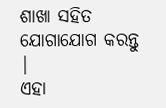ଶାଖା ସହିତ ଯୋଗାଯୋଗ କରନ୍ତୁ |
ଏହା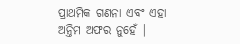ପ୍ରାଥମିକ ଗଣନା ଏବଂ ଏହା ଅନ୍ତିମ ଅଫର ନୁହେଁ |